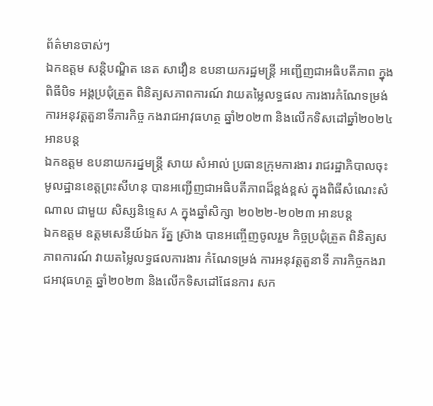ព័ត៌មានចាស់ៗ
ឯកឧត្តម សន្តិបណ្ឌិត នេត សាវឿន ឧបនាយករដ្ឋមន្ត្រី អញ្ជើញជាអធិបតីភាព ក្នុងពិធីបិទ អង្គប្រជុំត្រួត ពិនិត្យសភាពការណ៍ វាយតម្លៃលទ្ធផល ការងារកំណែទម្រង់ ការអនុវត្តតួនាទីភារកិច្ច កងរាជអាវុធហត្ថ ឆ្នាំ២០២៣ និងលើកទិសដៅឆ្នាំ២០២៤ អានបន្ត
ឯកឧត្តម ឧបនាយករដ្នមន្ត្រី សាយ សំអាល់ ប្រធានក្រុមការងារ រាជរដ្ឋាភិបាលចុះមូលដ្ឋានខេត្តព្រះសីហនុ បានអញ្ជើញជាអធិបតីភាពដ៏ខ្ពង់ខ្ពស់ ក្នុងពិធីសំណេះសំណាល ជាមួយ សិស្សនិទ្ទេស A ក្នុងឆ្នាំសិក្សា ២០២២-២០២៣ អានបន្ត
ឯកឧត្តម ឧត្តមសេនីយ៍ឯក រ័ត្ន ស្រ៊ាង បានអញ្ចើញចូលរួម កិច្ចប្រជុំត្រួត ពិនិត្យសភាពការណ៍ វាយតម្លៃលទ្ធផលការងារ កំណែទម្រង់ ការអនុវត្តតួនាទី ភារកិច្ចកងរាជអាវុធហត្ថ ឆ្នាំ២០២៣ និងលើកទិសដៅផែនការ សក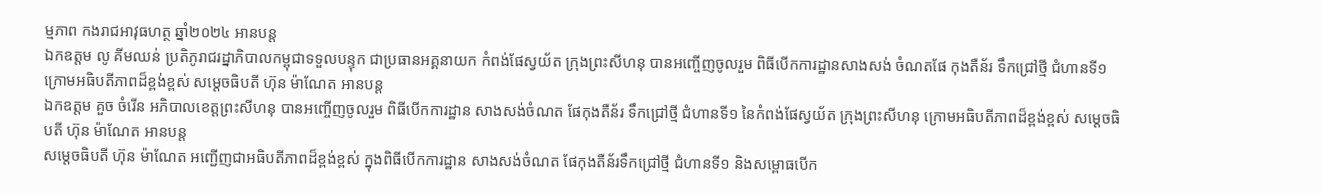ម្មភាព កងរាជអាវុធហត្ថ ឆ្នាំ២០២៤ អានបន្ត
ឯកឧត្តម លូ គីមឈន់ ប្រតិភូរាជរដ្នាភិបាលកម្ពុជាទទួលបន្ទុក ជាប្រធានអគ្គនាយក កំពង់ផែស្វយ័ត ក្រុងព្រះសីហនុ បានអញ្ចើញចូលរួម ពិធីបើកការដ្ឋានសាងសង់ ចំណតផែ កុងតឺន័រ ទឹកជ្រៅថ្មី ជំហានទី១ ក្រោមអធិបតីភាពដ៏ខ្ពង់ខ្ពស់ សម្ដេចធិបតី ហ៊ុន ម៉ាណែត អានបន្ត
ឯកឧត្តម គួច ចំរើន អភិបាលខេត្តព្រះសីហនុ បានអញ្ចើញចូលរួម ពិធីបើកការដ្ឋាន សាងសង់ចំណត ផែកុងតឺន័រ ទឹកជ្រៅថ្មី ជំហានទី១ នៃកំពង់ផែស្វយ័ត ក្រុងព្រះសីហនុ ក្រោមអធិបតីភាពដ៏ខ្ពង់ខ្ពស់ សម្ដេចធិបតី ហ៊ុន ម៉ាណែត អានបន្ត
សម្តេចធិបតី ហ៊ុន ម៉ាណែត អញ្ជើញជាអធិបតីភាពដ៏ខ្ពង់ខ្ពស់ ក្នុងពិធីបើកការដ្ឋាន សាងសង់ចំណត ផែកុងតឺន័រទឹកជ្រៅថ្មី ជំហានទី១ និងសម្ពោធបើក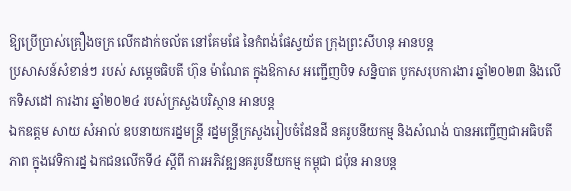ឱ្យប្រើប្រាស់គ្រឿងចក្រ លើកដាក់ចល័ត នៅគែមផែ នៃកំពង់ផែស្វយ័ត ក្រុងព្រះសីហនុ អានបន្ត
ប្រសាសន៍សំខាន់ៗ របស់ សម្តេចធិបតី ហ៊ុន ម៉ាណែត ក្នុងឱកាស អញ្ជើញបិទ សន្និបាត បូកសរុបការងារ ឆ្នាំ២០២៣ និងលើកទិសដៅ ការងារ ឆ្នាំ២០២៤ របស់ក្រសួងបរិស្ថាន អានបន្ត
ឯកឧត្តម សាយ សំអាល់ ឧបនាយករដ្នមន្ត្រី រដ្នមន្ត្រីក្រសួងរៀបចំដែនដី នគរូបនីយកម្ម និងសំណង់ បានអញ្ចើញជាអធិបតីភាព ក្នុងវេទិការដ្ន ឯកជនលើកទី៤ ស្ដីពី ការអភិវឌ្ឍនគរូបនីយកម្ម កម្ពុជា ជប៉ុន អានបន្ត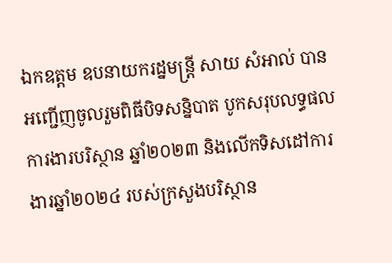ឯកឧត្តម ឧបនាយករដ្នមន្ត្រី សាយ សំអាល់ បានអញ្ជើញចូលរួមពិធីបិទសន្និបាត បូកសរុបលទ្ធផល ការងារបរិស្ថាន ឆ្នាំ២០២៣ និងលើកទិសដៅការងារឆ្នាំ២០២៤ របស់ក្រសួងបរិស្ថាន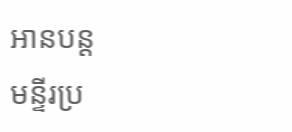អានបន្ត
មន្ទីរប្រ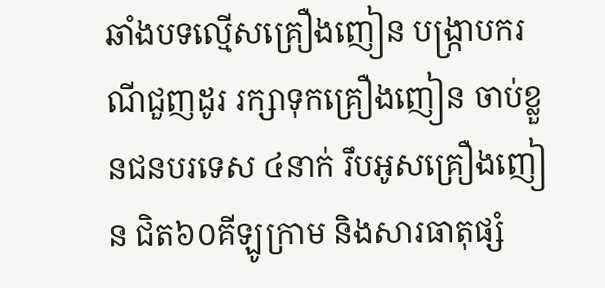ឆាំងបទល្មើសគ្រឿងញៀន បង្ក្រាបករណីជួញដូរ រក្សាទុកគ្រឿងញៀន ចាប់ខ្លួនជនបរទេស ៤នាក់ រឹបអូសគ្រឿងញៀន ជិត៦០គីឡូក្រាម និងសារធាតុផ្សំ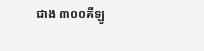ជាង ៣០០គីឡូ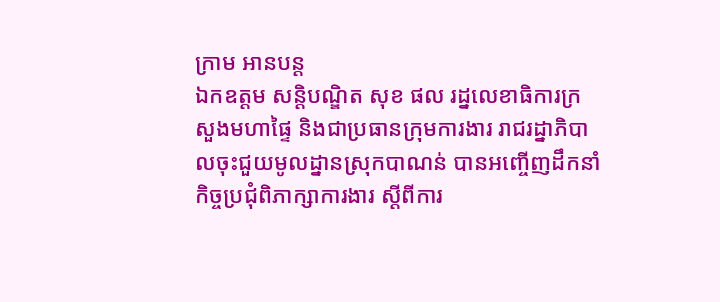ក្រាម អានបន្ត
ឯកឧត្ដម សន្តិបណ្ឌិត សុខ ផល រដ្នលេខាធិការក្រសួងមហាផ្ទៃ និងជាប្រធានក្រុមការងារ រាជរដ្នាភិបាលចុះជួយមូលដ្នានស្រុកបាណន់ បានអញ្ចើញដឹកនាំ កិច្ចប្រជុំពិភាក្សាការងារ ស្តីពីការ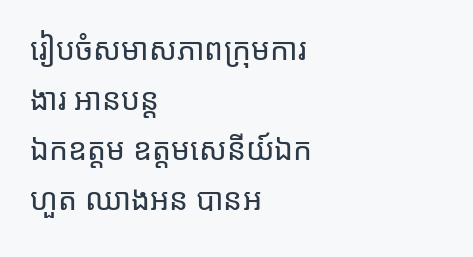រៀបចំសមាសភាពក្រុមការងារ អានបន្ត
ឯកឧត្តម ឧត្តមសេនីយ៍ឯក ហួត ឈាងអន បានអ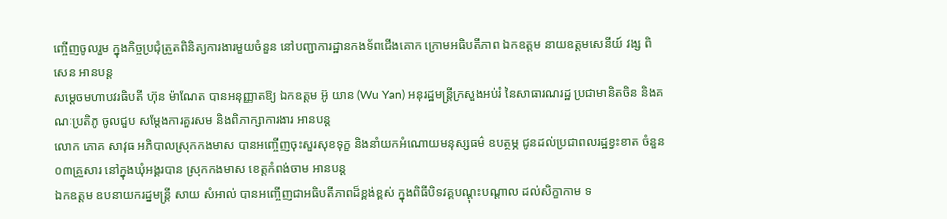ញ្ចើញចូលរួម ក្នុងកិច្ចប្រជុំត្រួតពិនិត្យការងារមួយចំនួន នៅបញ្ជាការដ្ឋានកងទ័ពជើងគោក ក្រោមអធិបតីភាព ឯកឧត្ដម នាយឧត្តមសេនីយ៍ វង្ស ពិសេន អានបន្ត
សម្តេចមហាបវរធិបតី ហ៊ុន ម៉ាណែត បានអនុញ្ញាតឱ្យ ឯកឧត្តម អ៊ូ យាន (Wu Yan) អនុរដ្ឋមន្ត្រីក្រសួងអប់រំ នៃសាធារណរដ្ឋ ប្រជាមានិតចិន និងគណៈប្រតិភូ ចូលជួប សម្តែងការគួរសម និងពិភាក្សាការងារ អានបន្ត
លោក ភោគ សាវុធ អភិបាលស្រុកកងមាស បានអញ្ចើញចុះសួរសុខទុក្ខ និងនាំយកអំណោយមនុស្សធម៌ ឧបត្ថម្ភ ជូនដល់ប្រជាពលរដ្ឋខ្វះខាត ចំនួន ០៣គ្រួសារ នៅក្នុងឃុំអង្គរបាន ស្រុកកងមាស ខេត្តកំពង់ចាម អានបន្ត
ឯកឧត្តម ឧបនាយករដ្នមន្ត្រី សាយ សំអាល់ បានអញ្ចើញជាអធិបតីភាពដ៏ខ្ពង់ខ្ពស់ ក្នុងពិធីបិទវគ្គបណ្ដុះបណ្ដាល ដល់សិក្ខាកាម ទ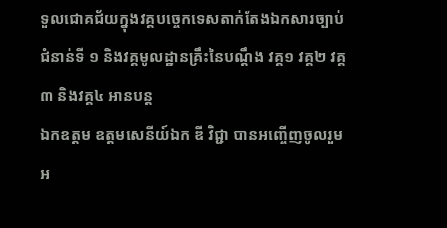ទួលជោគជ័យក្នុងវគ្គបច្ចេកទេសតាក់តែងឯកសារច្បាប់ជំនាន់ទី ១ និងវគ្គមូលដ្ឋានគ្រឹះនៃបណ្ដឹង វគ្គ១ វគ្គ២ វគ្គ៣ និងវគ្គ៤ អានបន្ត
ឯកឧត្តម ឧត្តមសេនីយ៍ឯក ឌី វិជ្ជា បានអញ្ចើញចូលរួមអ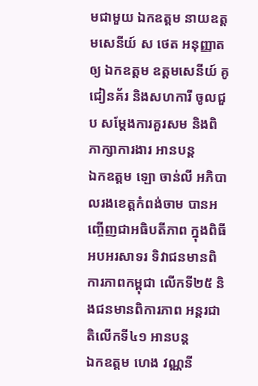មជាមួយ ឯកឧត្តម នាយឧត្តមសេនីយ៍ ស ថេត អនុញ្ញាតឲ្យ ឯកឧត្តម ឧត្តមសេនីយ៍ គូ ជៀនគ័រ និងសហការី ចូលជួប សម្តែងការគួរសម និងពិភាក្សាការងារ អានបន្ត
ឯកឧត្តម ឡោ ចាន់លី អភិបាលរងខេត្តកំពង់ចាម បានអញ្ចើញជាអធិបតីភាព ក្នុងពិធីអបអរសាទរ ទិវាជនមានពិការភាពកម្ពុជា លើកទី២៥ និងជនមានពិការភាព អន្តរជាតិលើកទី៤១ អានបន្ត
ឯកឧត្តម ហេង វណ្ណនី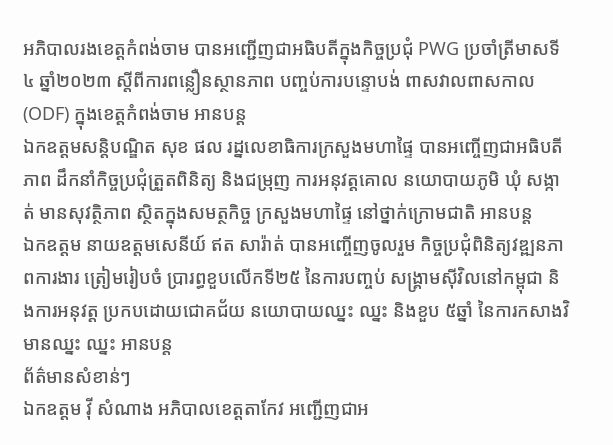អភិបាលរងខេត្តកំពង់ចាម បានអញ្ជើញជាអធិបតីក្នុងកិច្ចប្រជុំ PWG ប្រចាំត្រីមាសទី៤ ឆ្នាំ២០២៣ ស្តីពីការពន្លឿនស្ថានភាព បញ្ចប់ការបន្ទោបង់ ពាសវាលពាសកាល (ODF) ក្នុងខេត្តកំពង់ចាម អានបន្ត
ឯកឧត្ដមសន្តិបណ្ឌិត សុខ ផល រដ្នលេខាធិការក្រសួងមហាផ្ទៃ បានអញ្ចើញជាអធិបតីភាព ដឹកនាំកិច្ចប្រជុំត្រួតពិនិត្យ និងជម្រុញ ការអនុវត្តគោល នយោបាយភូមិ ឃុំ សង្កាត់ មានសុវត្ថិភាព ស្ថិតក្នុងសមត្ថកិច្ច ក្រសួងមហាផ្ទៃ នៅថ្នាក់ក្រោមជាតិ អានបន្ត
ឯកឧត្តម នាយឧត្តមសេនីយ៍ ឥត សារ៉ាត់ បានអញ្ចើញចូលរួម កិច្ចប្រជុំពិនិត្យវឌ្ឍនភាពការងារ ត្រៀមរៀបចំ ប្រារព្ធខួបលើកទី២៥ នៃការបញ្ចប់ សង្គ្រាមស៊ីវិលនៅកម្ពុជា និងការអនុវត្ត ប្រកបដោយជោគជ័យ នយោបាយឈ្នះ ឈ្នះ និងខួប ៥ឆ្នាំ នៃការកសាងវិមានឈ្នះ ឈ្នះ អានបន្ត
ព័ត៌មានសំខាន់ៗ
ឯកឧត្តម វ៉ី សំណាង អភិបាលខេត្តតាកែវ អញ្ជើញជាអ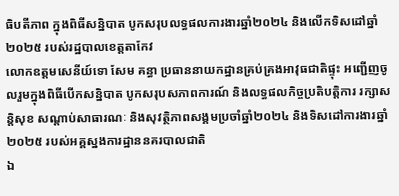ធិបតីភាព ក្នុងពិធីសន្និបាត បូកសរុបលទ្ធផលការងារឆ្នាំ២០២៤ និងលើកទិសដៅឆ្នាំ២០២៥ របស់រដ្ឋបាលខេត្តតាកែវ
លោកឧត្តមសេនីយ៍ទោ សែម គន្ធា ប្រធាននាយកដ្ឋានគ្រប់គ្រងអាវុធជាតិផ្ទុះ អញ្ជើញចូលរួមក្នុងពិធីបើកសន្និបាត បូកសរុបសភាពការណ៍ និងលទ្ធផលកិច្ចប្រតិបត្តិការ រក្សាសន្តិសុខ សណ្តាប់សាធារណៈ និងសុវត្ថិភាពសង្គមប្រចាំឆ្នាំ២០២៤ និងទិសដៅការងារឆ្នាំ២០២៥ របស់អគ្គស្នងការដ្ឋាននគរបាលជាតិ
ឯ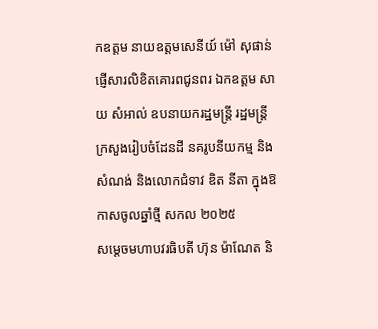កឧត្តម នាយឧត្តមសេនីយ៍ ម៉ៅ សុផាន់ ផ្ញើសារលិខិតគោរពជូនពរ ឯកឧត្ដម សាយ សំអាល់ ឧបនាយករដ្ឋមន្ត្រី រដ្ឋមន្ត្រីក្រសួងរៀបចំដែនដី នគរូបនីយកម្ម និងសំណង់ និងលោកជំទាវ ឌិត នីតា ក្នុងឱកាសចូលឆ្នាំថ្មី សកល ២០២៥
សម្ដេចមហាបវរធិបតី ហ៊ុន ម៉ាណែត និ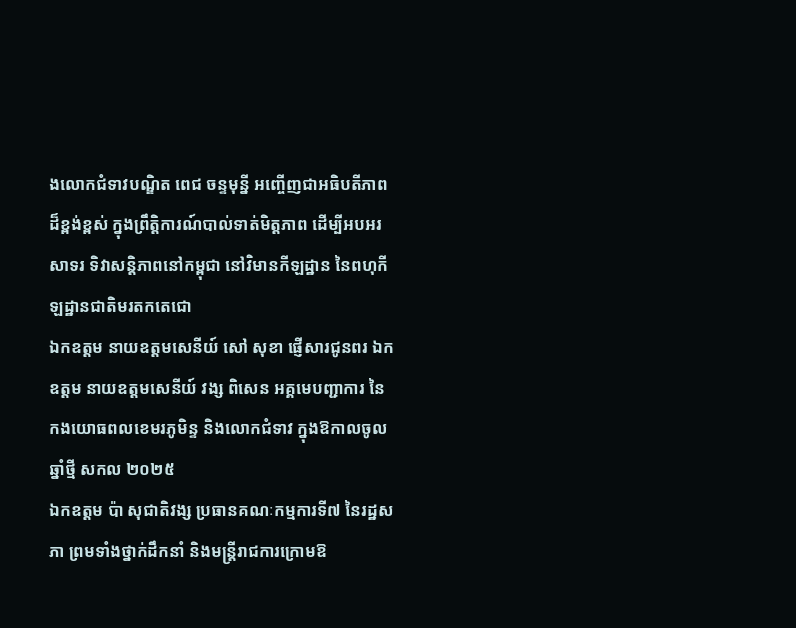ងលោកជំទាវបណ្ឌិត ពេជ ចន្ទមុន្នី អញ្ចើញជាអធិបតីភាពដ៏ខ្ពង់ខ្ពស់ ក្នុងព្រឹត្តិការណ៍បាល់ទាត់មិត្តភាព ដើម្បីអបអរសាទរ ទិវាសន្តិភាពនៅកម្ពុជា នៅវិមានកីឡដ្ឋាន នៃពហុកីឡដ្ឋានជាតិមរតកតេជោ
ឯកឧត្តម នាយឧត្តមសេនីយ៍ សៅ សុខា ផ្ញើសារជូនពរ ឯកឧត្តម នាយឧត្តមសេនីយ៍ វង្ស ពិសេន អគ្គមេបញ្ជាការ នៃកងយោធពលខេមរភូមិន្ទ និងលោកជំទាវ ក្នុងឱកាលចូលឆ្នាំថ្មី សកល ២០២៥
ឯកឧត្តម ប៉ា សុជាតិវង្ស ប្រធានគណៈកម្មការទី៧ នៃរដ្ឋសភា ព្រមទាំងថ្នាក់ដឹកនាំ និងមន្ត្រីរាជការក្រោមឱ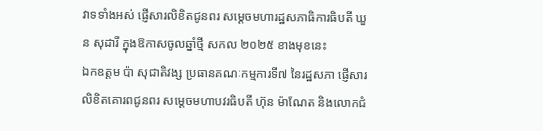វាទទាំងអស់ ផ្ញើសារលិខិតជូនពរ សម្តេចមហារដ្ឋសភាធិការធិបតី ឃួន សុដារី ក្នុងឱកាសចូលឆ្នាំថ្មី សកល ២០២៥ ខាងមុខនេះ
ឯកឧត្តម ប៉ា សុជាតិវង្ស ប្រធានគណៈកម្មការទី៧ នៃរដ្ឋសភា ផ្ញើសារលិខិតគោរពជូនពរ សម្តេចមហាបវរធិបតី ហ៊ុន ម៉ាណែត និងលោកជំ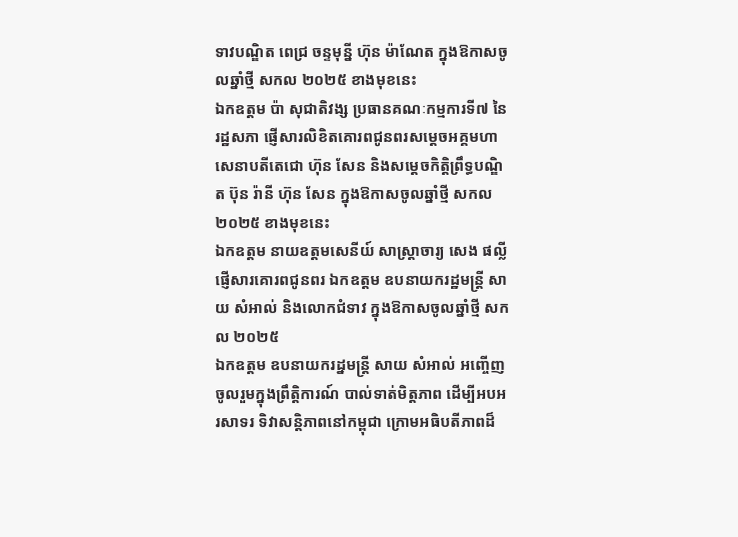ទាវបណ្ឌិត ពេជ្រ ចន្ទមុន្នី ហ៊ុន ម៉ាណែត ក្នុងឱកាសចូលឆ្នាំថ្មី សកល ២០២៥ ខាងមុខនេះ
ឯកឧត្តម ប៉ា សុជាតិវង្ស ប្រធានគណៈកម្មការទី៧ នៃរដ្ឋសភា ផ្ញើសារលិខិតគោរពជូនពរសម្តេចអគ្គមហាសេនាបតីតេជោ ហ៊ុន សែន និងសម្ដេចកិត្តិព្រឹទ្ធបណ្ឌិត ប៊ុន រ៉ានី ហ៊ុន សែន ក្នុងឱកាសចូលឆ្នាំថ្មី សកល ២០២៥ ខាងមុខនេះ
ឯកឧត្តម នាយឧត្តមសេនីយ៍ សាស្ត្រាចារ្យ សេង ផល្លី ផ្ញើសារគោរពជូនពរ ឯកឧត្ដម ឧបនាយករដ្ឋមន្ត្រី សាយ សំអាល់ និងលោកជំទាវ ក្នុងឱកាសចូលឆ្នាំថ្មី សកល ២០២៥
ឯកឧត្តម ឧបនាយករដ្នមន្ត្រី សាយ សំអាល់ អញ្ចើញចូលរួមក្នុងព្រឹត្តិការណ៍ បាល់ទាត់មិត្តភាព ដើម្បីអបអរសាទរ ទិវាសន្តិភាពនៅកម្ពុជា ក្រោមអធិបតីភាពដ៏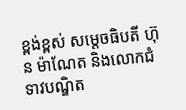ខ្ពង់ខ្ពស់ សម្តេចធិបតី ហ៊ុន ម៉ាណែត និងលោកជំទាវបណ្ឌិត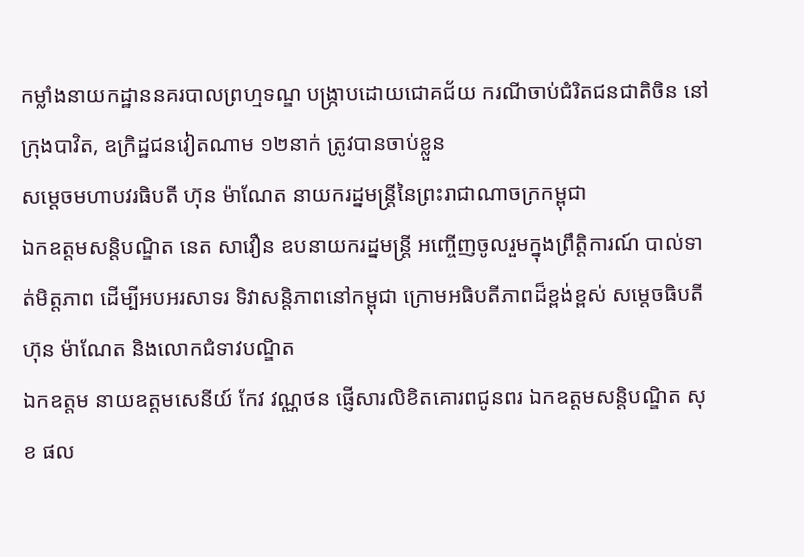កម្លាំងនាយកដ្ឋាននគរបាលព្រហ្មទណ្ឌ បង្ក្រាបដោយជោគជ័យ ករណីចាប់ជំរិតជនជាតិចិន នៅក្រុងបាវិត, ឧក្រិដ្ឋជនវៀតណាម ១២នាក់ ត្រូវបានចាប់ខ្លួន
សម្ដេចមហាបវរធិបតី ហ៊ុន ម៉ាណែត នាយករដ្នមន្ត្រីនៃព្រះរាជាណាចក្រកម្ពុជា
ឯកឧត្តមសន្តិបណ្ឌិត នេត សាវឿន ឧបនាយករដ្នមន្ត្រី អញ្ចើញចូលរួមក្នុងព្រឹត្តិការណ៍ បាល់ទាត់មិត្តភាព ដើម្បីអបអរសាទរ ទិវាសន្តិភាពនៅកម្ពុជា ក្រោមអធិបតីភាពដ៏ខ្ពង់ខ្ពស់ សម្តេចធិបតី ហ៊ុន ម៉ាណែត និងលោកជំទាវបណ្ឌិត
ឯកឧត្តម នាយឧត្តមសេនីយ៍ កែវ វណ្ណថន ផ្ញើសារលិខិតគោរពជូនពរ ឯកឧត្ដមសន្តិបណ្ឌិត សុខ ផល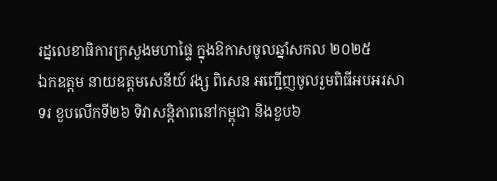រដ្នលេខាធិការក្រសួងមហាផ្ទៃ ក្នុងឱកាសចូលឆ្នាំសកល ២០២៥
ឯកឧត្តម នាយឧត្តមសេនីយ៍ វង្ស ពិសេន អញ្ជើញចូលរួមពិធីអបអរសាទរ ខួបលើកទី២៦ ទិវាសន្តិភាពនៅកម្ពុជា និងខួប៦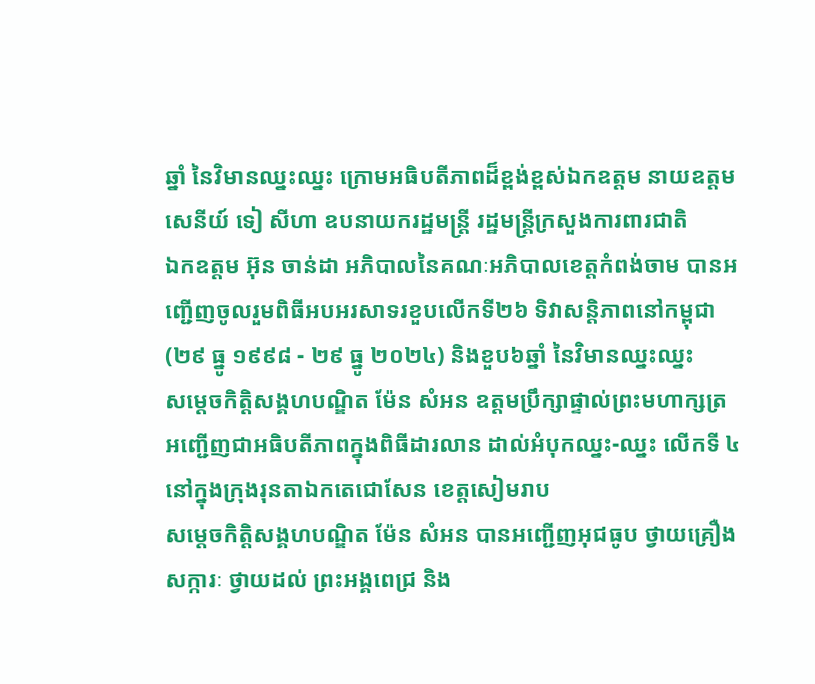ឆ្នាំ នៃវិមានឈ្នះឈ្នះ ក្រោមអធិបតីភាពដ៏ខ្ពង់ខ្ពស់ឯកឧត្តម នាយឧត្តមសេនីយ៍ ទៀ សីហា ឧបនាយករដ្ឋមន្ដ្រី រដ្ឋមន្រ្តីក្រសួងការពារជាតិ
ឯកឧត្តម អ៊ុន ចាន់ដា អភិបាលនៃគណៈអភិបាលខេត្តកំពង់ចាម បានអញ្ជើញចូលរួមពិធីអបអរសាទរខួបលើកទី២៦ ទិវាសន្តិភាពនៅកម្ពុជា (២៩ ធ្នូ ១៩៩៨ - ២៩ ធ្នូ ២០២៤) និងខួប៦ឆ្នាំ នៃវិមានឈ្នះឈ្នះ
សម្តេចកិត្តិសង្គហបណ្ឌិត ម៉ែន សំអន ឧត្តមប្រឹក្សាផ្ទាល់ព្រះមហាក្សត្រ អញ្ជើញជាអធិបតីភាពក្នុងពិធីដារលាន ដាល់អំបុកឈ្នះ-ឈ្នះ លើកទី ៤ នៅក្នុងក្រុងរុនតាឯកតេជោសែន ខេត្តសៀមរាប
សម្តេចកិត្តិសង្គហបណ្ឌិត ម៉ែន សំអន បានអញ្ជើញអុជធូប ថ្វាយគ្រឿងសក្ការៈ ថ្វាយដល់ ព្រះអង្គពេជ្រ និង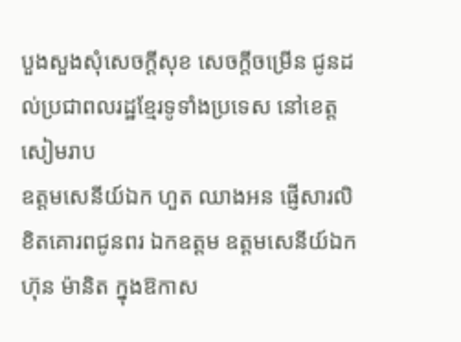បួងសួងសុំសេចក្ដីសុខ សេចក្ដីចម្រើន ជូនដល់ប្រជាពលរដ្ឋខ្មែរទូទាំងប្រទេស នៅខេត្តសៀមរាប
ឧត្តមសេនីយ៍ឯក ហួត ឈាងអន ផ្ញើសារលិខិតគោរពជូនពរ ឯកឧត្ដម ឧត្ដមសេនីយ៍ឯក ហ៊ុន ម៉ានិត ក្នុងឱកាស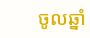ចូលឆ្នាំ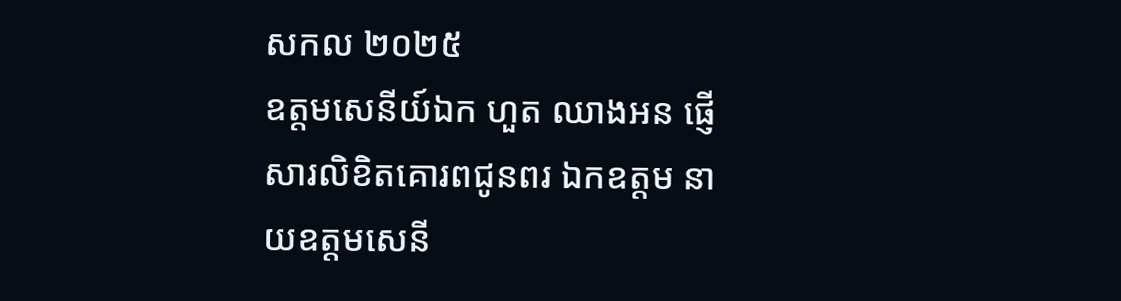សកល ២០២៥
ឧត្តមសេនីយ៍ឯក ហួត ឈាងអន ផ្ញើសារលិខិតគោរពជូនពរ ឯកឧត្ដម នាយឧត្ដមសេនី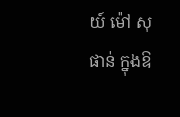យ៍ ម៉ៅ សុផាន់ ក្នុងឱ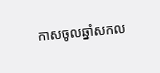កាសចូលឆ្នាំសកល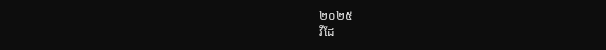២០២៥
វីដែ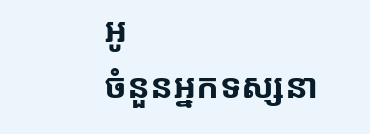អូ
ចំនួនអ្នកទស្សនា